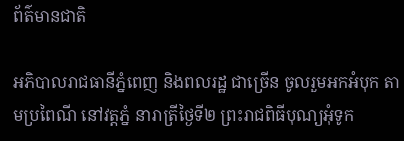ព័ត៌មានជាតិ

អភិបាលរាជធានីភ្នំពេញ និងពលរដ្ឋ ជាច្រេីន ចូលរួមអកអំបុក តាមប្រពៃណី នៅវត្តភ្នំ នារាត្រីថ្ងៃទី២ ព្រះរាជពិធីបុណ្យអុំទូក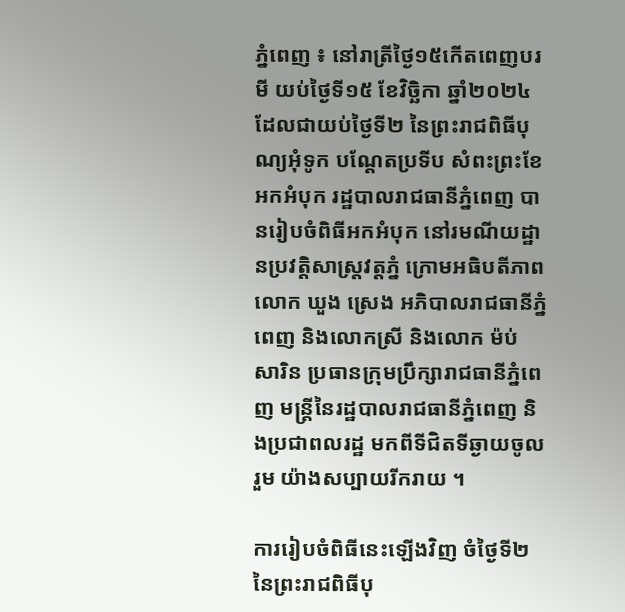ភ្នំពេញ ៖ នៅរាត្រីថ្ងៃ១៥កើតពេញបរមី យប់ថ្ងៃទី១៥ ខែវិច្ឆិកា ឆ្នាំ២០២៤ ដែលជាយប់ថ្ងៃទី២ នៃព្រះរាជពិធីបុណ្យអុំទូក បណ្តែតប្រទីប សំពះព្រះខែ អកអំបុក រដ្ឋបាលរាជធានីភ្នំពេញ បានរៀបចំពិធីអកអំបុក នៅរមណីយដ្ឋានប្រវត្តិសាស្ត្រវត្តភ្នំ ក្រោមអធិបតីភាព លោក ឃួង ស្រេង អភិបាលរាជធានីភ្នំពេញ និងលោកស្រី និងលោក ម៉ប់ សារិន ប្រធានក្រុមប្រឹក្សារាជធានីភ្នំពេញ មន្ត្រីនៃរដ្ឋបាលរាជធានីភ្នំពេញ និងប្រជាពលរដ្ឋ មកពីទីជិតទីឆ្ងាយចូលរួម យ៉ាងសប្បាយរីករាយ ។

ការរៀបចំពិធីនេះឡើងវិញ ចំថ្ងៃទី២ នៃព្រះរាជពិធីបុ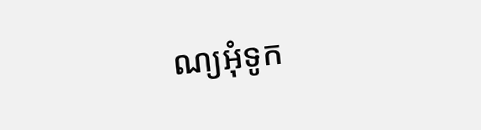ណ្យអុំទូក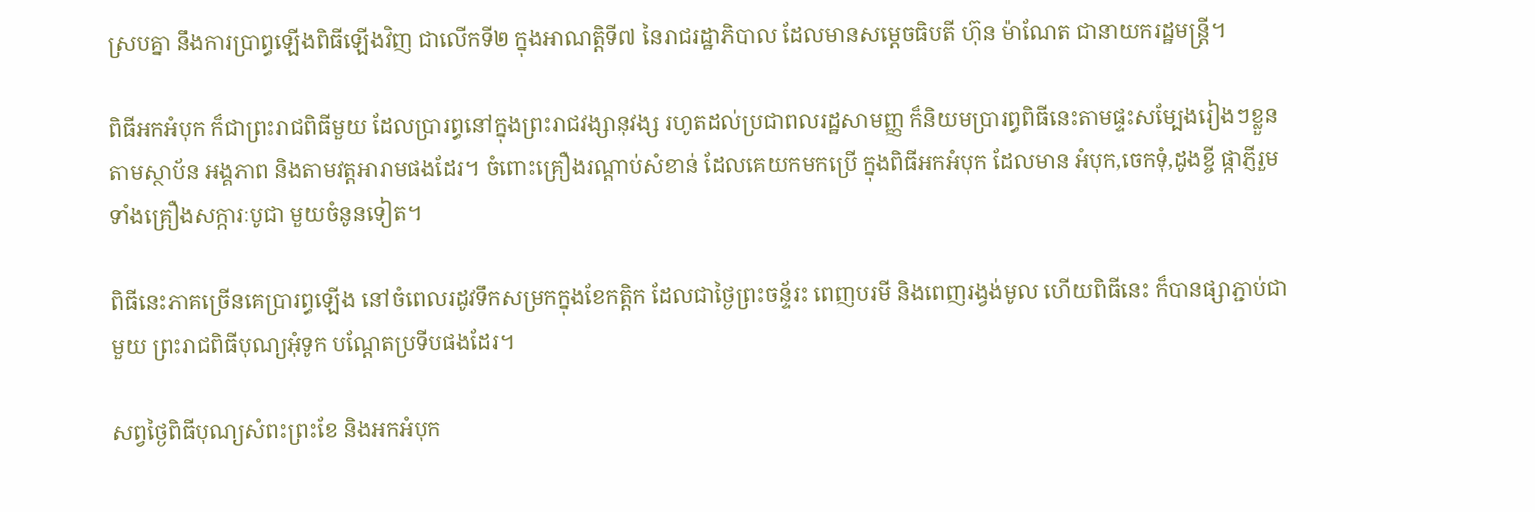ស្របគ្នា នឹងការប្រាព្ធឡេីងពិធីឡើងវិញ ជាលើកទី២ ក្នុងអាណត្តិទី៧ នៃរាជរដ្ឋាភិបាល ដែលមានសម្តេចធិបតី ហ៊ុន ម៉ាណែត ជានាយករដ្ឋមន្ត្រី។

ពិធីអកអំបុក ក៏ជាព្រះរាជពិធីមួយ ដែលប្រារព្ធនៅក្នុងព្រះរាជវង្សានុវង្ស រហូតដល់ប្រជាពលរដ្ឋសាមញ្ញ ក៏និយមប្រារព្ធពិធីនេះតាមផ្ទះសម្បែងរៀងៗខ្លួន តាមស្ថាប័ន អង្គភាព និងតាមវត្តអារាមផងដែរ។ ចំពោះគ្រឿងរណ្តាប់សំខាន់ ដែលគេយកមកប្រើ ក្នុងពិធីអកអំបុក ដែលមាន អំបុក,ចេកទុំ,ដូងខ្ចី ផ្កាភ្ញីរួមទាំងគ្រឿងសក្ការៈបូជា មួយចំនូនទៀត។

ពិធីនេះភាគច្រើនគេប្រារព្ធឡើង នៅចំពេលរដូវទឹកសម្រកក្នុងខែកត្តិក ដែលជាថ្ងៃព្រះចន្ទ័រះ ពេញបរមី និងពេញរង្វង់មូល ហើយពិធីនេះ ក៏បានផ្សាភ្ជាប់ជាមួយ ព្រះរាជពិធីបុណ្យអុំទូក បណ្តែតប្រទីបផងដែរ។

សព្វថ្ងៃពិធីបុណ្យសំពះព្រះខែ និងអកអំបុក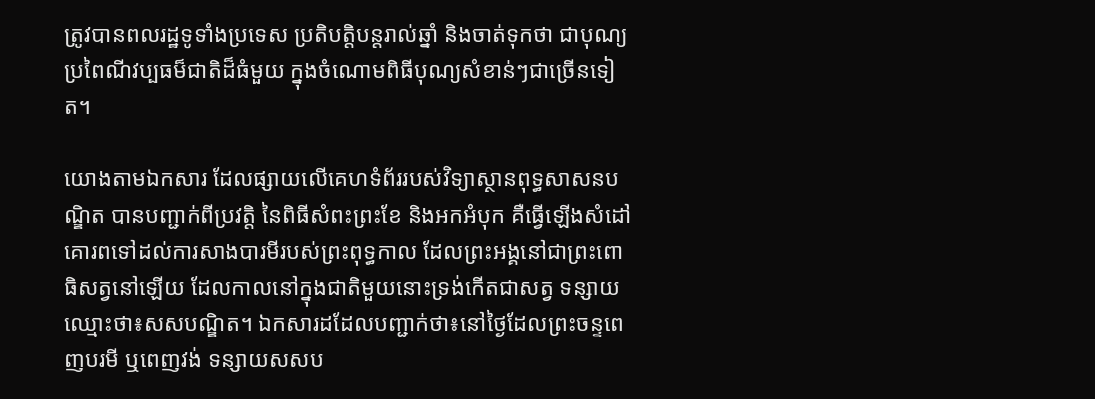ត្រូវបានពលរដ្ឋទូទាំងប្រទេស ប្រតិបត្តិបន្តរាល់ឆ្នាំ និងចាត់ទុកថា ជាបុណ្យប្រពៃណីវប្បធម៏ជាតិដ៏ធំមួយ ក្នុងចំណោមពិធីបុណ្យសំខាន់ៗជាច្រើនទៀត។

យោងតាមឯកសារ ដែលផ្សាយលើគេហទំព័ររបស់វិទ្យាស្ថានពុទ្ធសាសនបណ្ឌិត បានបញ្ជាក់ពីប្រវត្តិ នៃពិធីសំពះព្រះខែ និងអកអំបុក គឺធ្វើឡើងសំដៅគោរពទៅដល់ការសាងបារមីរបស់ព្រះពុទ្ធកាល ដែលព្រះអង្គនៅជាព្រះពោធិសត្វនៅឡើយ ដែលកាលនៅក្នុងជាតិមួយនោះទ្រង់កើតជាសត្វ ទន្សាយឈ្មោះថា៖សសបណ្ឌិត។ ឯកសារដដែលបញ្ជាក់ថា៖នៅថ្ងៃដែលព្រះចន្ទពេញបរមី ឬពេញវង់ ទន្សាយសសប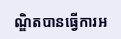ណ្ឌិតបានធ្វើការអ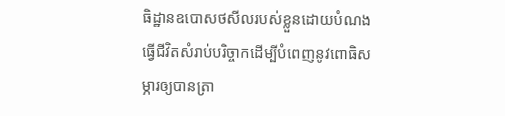ធិដ្ឋានឧបោសថសីលរបស់ខ្លួនដោយបំណងធ្វើជីវិតសំរាប់បរិច្ចាកដើម្បីបំពេញនូវពោធិសម្ភារឲ្យបានត្រា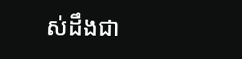ស់ដឹងជា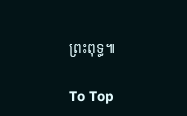ព្រះពុទ្ធ៕

To Top